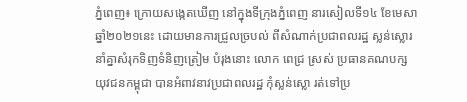ភ្នំពេញ៖ ក្រោយសង្កេតឃើញ នៅក្នុងទីក្រុងភ្នំពេញ នារសៀលទី១៤ ខែមេសា ឆ្នាំ២០២១នេះ ដោយមានការជ្រួលច្របល់ ពីសំណាក់ប្រជាពលរដ្ឋ ស្លន់ស្លោរ នាំគ្នាសំរុកទិញទំនិញត្រៀម បំរុងនោះ លោក ពេជ្រ ស្រស់ ប្រធានគណបក្សយុវជនកម្ពុជា បានអំពាវនាវប្រជាពលរដ្ឋ កុំស្លន់ស្លោ រត់ទៅប្រ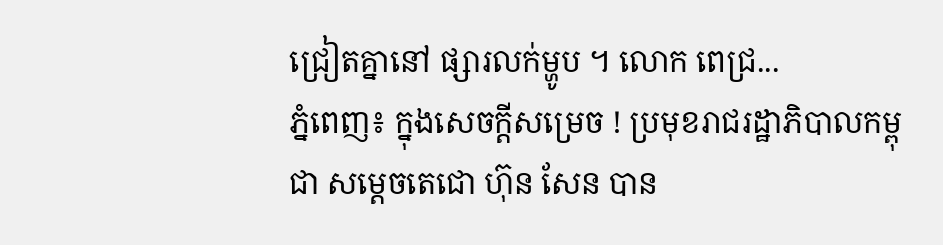ជ្រៀតគ្នានៅ ផ្សារលក់ម្ហូប ។ លោក ពេជ្រ...
ភ្នំពេញ៖ ក្នុងសេចក្ដីសម្រេច ! ប្រមុខរាជរដ្ឋាភិបាលកម្ពុជា សម្ដេចតេជោ ហ៊ុន សែន បាន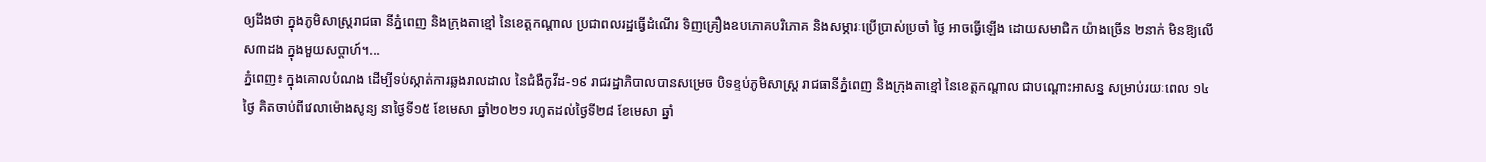ឲ្យដឹងថា ក្នុងភូមិសាស្ដ្ររាជធា នីភ្នំពេញ និងក្រុងតាខ្មៅ នៃខេត្តកណ្ដាល ប្រជាពលរដ្ឋធ្វើដំណើរ ទិញគ្រឿងឧបភោគបរិភោគ និងសម្ភារៈប្រើប្រាស់ប្រចាំ ថ្ងៃ អាចធ្វើឡើង ដោយសមាជិក យ៉ាងច្រើន ២នាក់ មិនឱ្យលើស៣ដង ក្នុងមួយសប្តាហ៍។...
ភ្នំពេញ៖ ក្នុងគោលបំណង ដើម្បីទប់ស្កាត់ការឆ្លងរាលដាល នៃជំងឺកូវីដ-១៩ រាជរដ្ឋាភិបាលបានសម្រេច បិទខ្ទប់ភូមិសាស្រ្ត រាជធានីភ្នំពេញ និងក្រុងតាខ្មៅ នៃខេត្តកណ្តាល ជាបណ្តោះអាសន្ន សម្រាប់រយៈពេល ១៤ថ្ងៃ គិតចាប់ពីវេលាម៉ោងសូន្យ នាថ្ងៃទី១៥ ខែមេសា ឆ្នាំ២០២១ រហូតដល់ថ្ងៃទី២៨ ខែមេសា ឆ្នាំ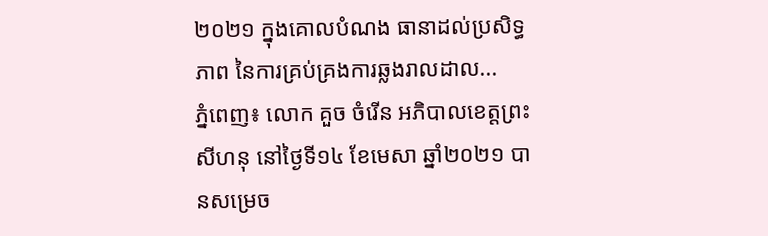២០២១ ក្នុងគោលបំណង ធានាដល់ប្រសិទ្ធភាព នៃការគ្រប់គ្រងការឆ្លងរាលដាល...
ភ្នំពេញ៖ លោក គួច ចំរើន អភិបាលខេត្តព្រះសីហនុ នៅថ្ងៃទី១៤ ខែមេសា ឆ្នាំ២០២១ បានសម្រេច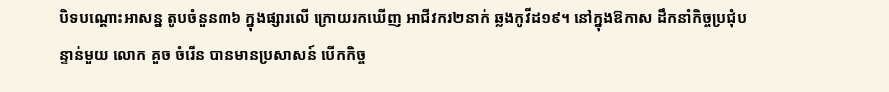បិទបណ្ដោះអាសន្ន តូបចំនួន៣៦ ក្នុងផ្សារលើ ក្រោយរកឃើញ អាជីវករ២នាក់ ឆ្លងកូវីដ១៩។ នៅក្នុងឱកាស ដឹកនាំកិច្ចប្រជុំបន្ទាន់មួយ លោក គួច ចំរើន បានមានប្រសាសន៍ បើកកិច្ច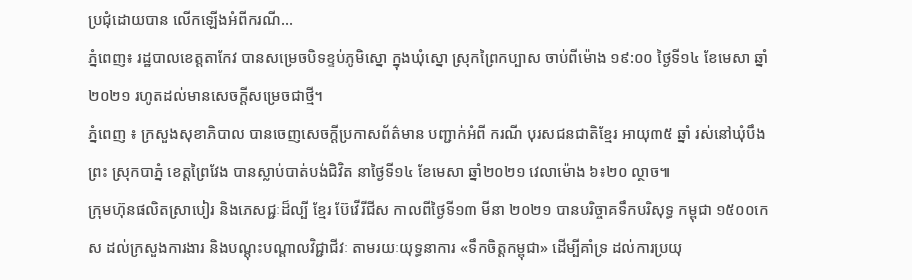ប្រជុំដោយបាន លើកឡើងអំពីករណី...
ភ្នំពេញ៖ រដ្ឋបាលខេត្តតាកែវ បានសម្រេចបិទខ្ទប់ភូមិស្នោ ក្នុងឃុំស្នោ ស្រុកព្រៃកប្បាស ចាប់ពីម៉ោង ១៩:០០ ថ្ងៃទី១៤ ខែមេសា ឆ្នាំ២០២១ រហូតដល់មានសេចក្តីសម្រេចជាថ្មី។
ភ្នំពេញ ៖ ក្រសួងសុខាភិបាល បានចេញសេចក្ដីប្រកាសព័ត៌មាន បញ្ជាក់អំពី ករណី បុរសជនជាតិខ្មែរ អាយុ៣៥ ឆ្នាំ រស់នៅឃុំបឹងព្រះ ស្រុកបាភ្នំ ខេត្តព្រៃវែង បានស្លាប់បាត់បង់ជិវិត នាថ្ងៃទី១៤ ខែមេសា ឆ្នាំ២០២១ វេលាម៉ោង ៦៖២០ ល្ថាច៕
ក្រុមហ៊ុនផលិតស្រាបៀរ និងភេសជ្ជៈដ៏ល្បី ខ្មែរ ប៊ែវើរីជីស កាលពីថ្ងៃទី១៣ មីនា ២០២១ បានបរិច្ចាគទឹកបរិសុទ្ធ កម្ពុជា ១៥០០កេស ដល់ក្រសួងការងារ និងបណ្តុះបណ្តាលវិជ្ជាជីវៈ តាមរយៈយុទ្ធនាការ «ទឹកចិត្តកម្ពុជា» ដើម្បីគាំទ្រ ដល់ការប្រយុ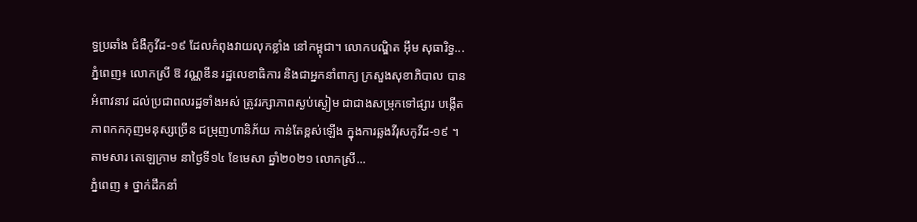ទ្ធប្រឆាំង ជំងឺកូវីដ-១៩ ដែលកំពុងវាយលុកខ្លាំង នៅកម្ពុជា។ លោកបណ្ឌិត អ៊ឹម សុធារិទ្ធ...
ភ្នំពេញ៖ លោកស្រី ឱ វណ្ណឌីន រដ្ឋលេខាធិការ និងជាអ្នកនាំពាក្យ ក្រសួងសុខាភិបាល បានអំពាវនាវ ដល់ប្រជាពលរដ្ឋទាំងអស់ ត្រូវរក្សាភាពស្ងប់ស្ងៀម ជាជាងសម្រុកទៅផ្សារ បង្កើតភាពកកកុញមនុស្សច្រើន ជម្រុញហានិភ័យ កាន់តែខ្ពស់ឡើង ក្នុងការឆ្លងវីរុសកូវីដ-១៩ ។ តាមសារ តេឡេក្រាម នាថ្ងៃទី១៤ ខែមេសា ឆ្នាំ២០២១ លោកស្រី...
ភ្នំពេញ ៖ ថ្នាក់ដឹកនាំ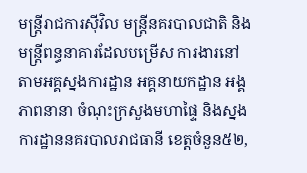មន្ត្រីរាជការស៊ីវិល មន្ត្រីនគរបាលជាតិ និងមន្ត្រីពន្ធនាគារដែលបម្រើស ការងារនៅតាមអគ្គស្នងការដ្ឋាន អគ្គនាយកដ្ឋាន អង្គភាពនានា ចំណុះក្រសួងមហាផ្ទៃ និងស្នងការដ្ឋាននគរបាលរាជធានី ខេត្តចំនួន៥២,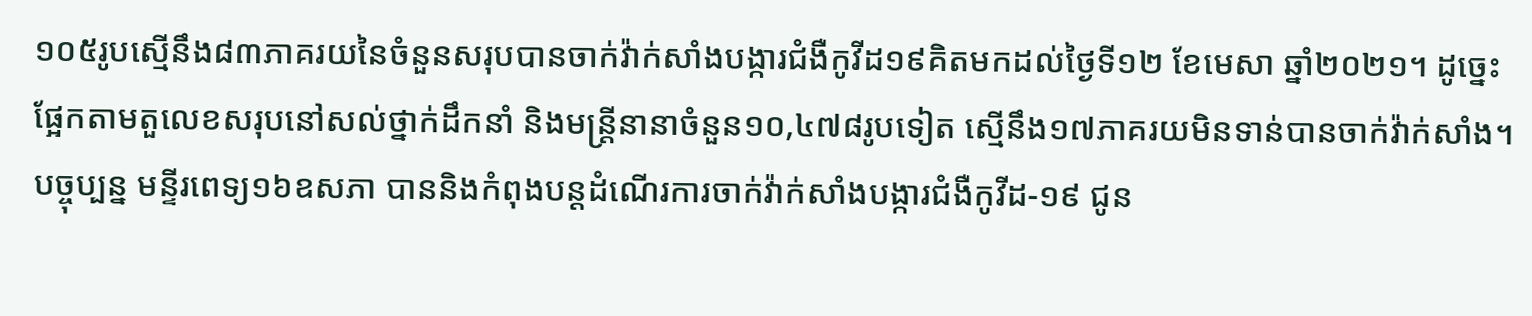១០៥រូបស្មើនឹង៨៣ភាគរយនៃចំនួនសរុបបានចាក់វ៉ាក់សាំងបង្ការជំងឺកូវីដ១៩គិតមកដល់ថ្ងៃទី១២ ខែមេសា ឆ្នាំ២០២១។ ដូច្នេះផ្អែកតាមតួលេខសរុបនៅសល់ថ្នាក់ដឹកនាំ និងមន្ត្រីនានាចំនួន១០,៤៧៨រូបទៀត ស្មើនឹង១៧ភាគរយមិនទាន់បានចាក់វ៉ាក់សាំង។ បច្ចុប្បន្ន មន្ទីរពេទ្យ១៦ឧសភា បាននិងកំពុងបន្តដំណើរការចាក់វ៉ាក់សាំងបង្ការជំងឺកូវីដ-១៩ ជូន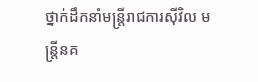ថ្នាក់ដឹកនាំមន្ត្រីរាជការស៊ីវិល មន្ត្រីនគ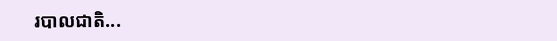របាលជាតិ...